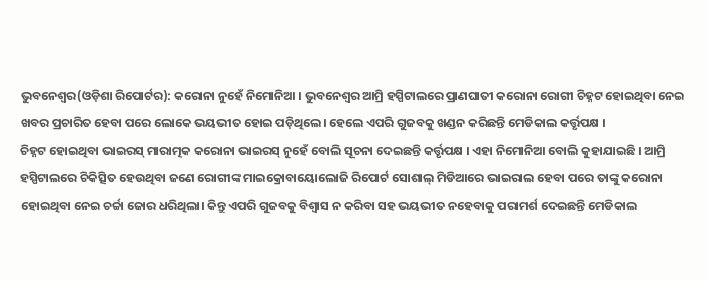ଭୁବନେଶ୍ୱର(ଓଡ଼ିଶା ରିପୋର୍ଟର): କରୋନା ନୁହେଁ ନିମୋନିଆ । ଭୁବନେଶ୍ୱର ଆମ୍ରି ହସ୍ପିଟାଲରେ ପ୍ରାଣଘାତୀ କରୋନା ରୋଗୀ ଚିହ୍ନଟ ହୋଇଥିବା ନେଇ ଖବର ପ୍ରଚାରିତ ହେବା ପରେ ଲୋକେ ଭୟଭୀତ ହୋଇ ପଡ଼ିଥିଲେ। ହେଲେ ଏପରି ଗୁଜବକୁ ଖଣ୍ଡନ କରିଛନ୍ତି ମେଡିକାଲ କର୍ତ୍ତୃପକ୍ଷ ।
ଚିହ୍ନଟ ହୋଇଥିବା ଭାଇରସ୍ ମାରାତ୍ମକ କରୋନା ଭାଇରସ୍ ନୁହେଁ ବୋଲି ସୂଚନା ଦେଇଛନ୍ତି କର୍ତ୍ତୃପକ୍ଷ । ଏହା ନିମୋନିଆ ବୋଲି କୁହାଯାଇଛି । ଆମ୍ରି ହସ୍ପିଟାଲରେ ଚିକିତ୍ସିତ ହେଉଥିବା ଜଣେ ରୋଗୀଙ୍କ ମାଇକ୍ରୋବାୟୋଲୋଜି ରିପୋର୍ଟ ସୋଶାଲ୍ ମିଡିଆରେ ଭାଇରାଲ ହେବା ପରେ ତାଙ୍କୁ କରୋନା ହୋଇଥିବା ନେଇ ଚର୍ଚ୍ଚା ଜୋର ଧରିଥିଲା। କିନ୍ତୁ ଏପରି ଗୁଜବକୁ ବିଶ୍ୱାସ ନ କରିବା ସହ ଭୟଭୀତ ନହେବାକୁ ପରାମର୍ଶ ଦେଇଛନ୍ତି ମେଡିକାଲ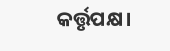କର୍ତ୍ତୃପକ୍ଷ।